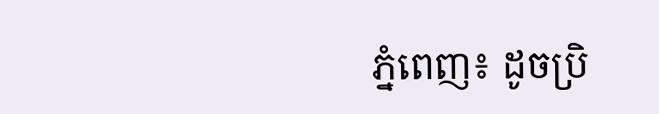ភ្នំពេញ៖ ដូចប្រិ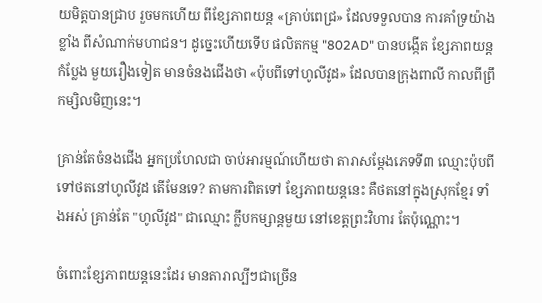យមិត្តបានជ្រាប រួចមកហើយ ពីខ្សែភាពយន្ត «គ្រាប់ពេជ្រ» ដែលទទួលបាន ការគាំទ្រយ៉ាងខ្លាំង ពីសំណាក់មហាជន។ ដូច្នេះហើយទើប ផលិតកម្ម "802AD" បានបង្កើត ខ្សែភាពយន្តកំប្លែង មួយរឿងទៀត មានចំនងជើងថា «ប៉ុបពីទៅហូលីវូដ» ដែលបានក្រុងពាលី កាលពីព្រឹកម្សិលមិញនេះ។

គ្រាន់តែចំនងជើង អ្នកប្រហែលជា ចាប់អារម្មណ៍ហើយថា តារាសម្តែងភេទទី៣ ឈ្មោះប៉ុបពី ទៅថតនៅហូលីវូដ តើមែនទេ? តាមការពិតទៅ ខ្សែភាពយន្តនេះ គឺថតនៅក្នុងស្រុកខ្មែរ ទាំងអស់ គ្រាន់តែ "ហូលីវូដ" ជាឈ្មោះ ក្លឹបកម្សាន្តមួយ នៅខេត្តព្រះវិហារ តែប៉ុណ្ណោះ។

ចំពោះខ្សែភាពយន្តនេះដែរ មានតារាល្បីៗជាច្រើន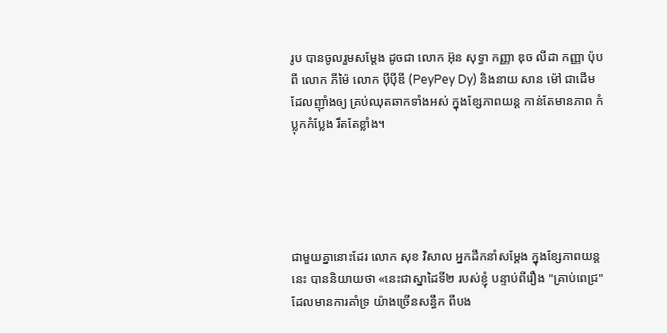រូប បានចូលរួមសម្តែង ដូចជា លោក អ៊ុន សុទ្ធា កញ្ញា ឌុច លីដា កញ្ញា ប៉ុបពី លោក ភីម៉ៃ លោក ប៉ីប៉ីឌី (PeyPey Dy) និងនាយ សាន ម៉ៅ ជាដើម  ដែលញ៉ាំងឲ្យ គ្រប់ឈុតឆាកទាំងអស់ ក្នុងខ្សែភាពយន្ត កាន់តែមានភាព កំប្លុកកំប្លែង រឹតតែខ្លាំង។





ជាមួយគ្នានោះដែរ លោក សុខ វិសាល អ្នកដឹកនាំសម្តែង ក្នុងខ្សែភាពយន្តនេះ បាននិយាយថា «នេះជាស្នាដៃទី២ របស់ខ្ញុំ បន្ទាប់ពីរឿង "គ្រាប់ពេជ្រ" ដែលមានការគាំទ្រ យ៉ាងច្រើនសន្ធឹក ពីបង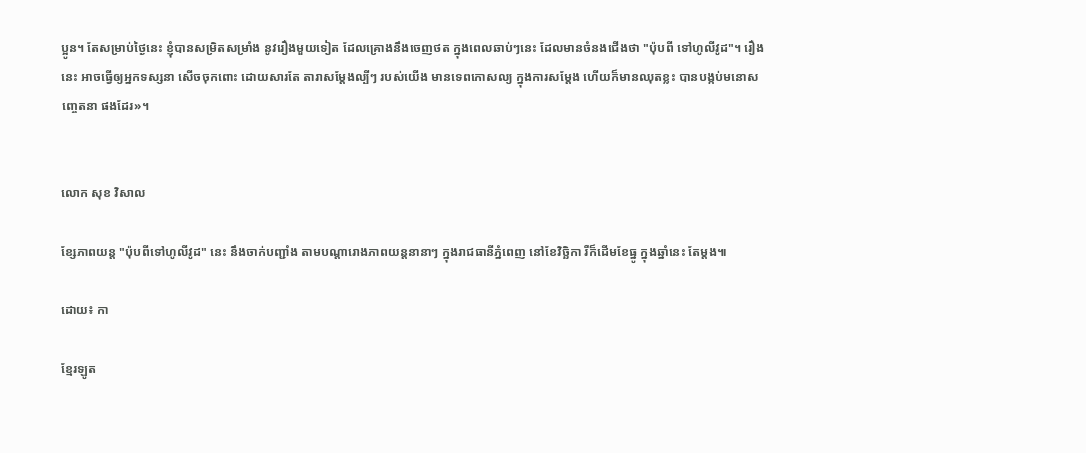ប្អូន។ តែសម្រាប់ថ្ងៃនេះ ខ្ញុំបានសម្រិតសម្រាំង នូវរឿងមួយទៀត ដែលគ្រោងនឹងចេញថត ក្នុងពេលឆាប់ៗនេះ ដែលមានចំនងជើងថា "ប៉ុបពី ទៅហូលីវូដ"។ រឿងនេះ អាចធ្វើឲ្យអ្នកទស្សនា សើចចុកពោះ ដោយសារតែ តារាសម្តែងល្បីៗ របស់យើង មានទេពកោសល្យ ក្នុងការសម្តែង ហើយក៏មានឈុតខ្លះ បានបង្កប់មនោសញ្ចេតនា ផងដែរ»។


លោក សុខ វិសាល

ខ្សែភាពយន្ត "ប៉ុបពីទៅហូលីវូដ" នេះ នឹងចាក់បញ្ជាំង តាមបណ្តារោងភាពយន្តនានាៗ ក្នុងរាជធានីភ្នំពេញ នៅខែវិច្ឆិកា រឺក៏ដើមខែធ្នូ ក្នុងឆ្នាំនេះ តែម្តង៕

ដោយ៖ កា

ខ្មែរឡូត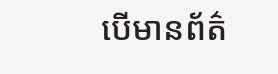បើមានព័ត៌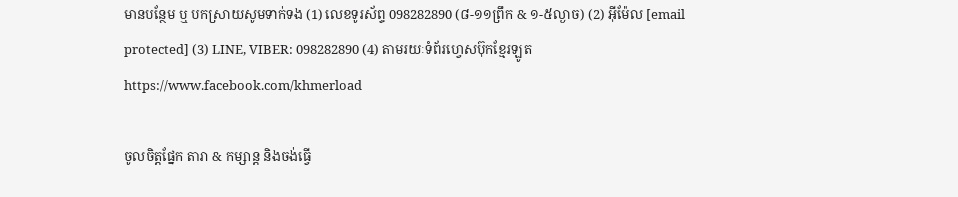មានបន្ថែម ឬ បកស្រាយសូមទាក់ទង (1) លេខទូរស័ព្ទ 098282890 (៨-១១ព្រឹក & ១-៥ល្ងាច) (2) អ៊ីម៉ែល [email protected] (3) LINE, VIBER: 098282890 (4) តាមរយៈទំព័រហ្វេសប៊ុកខ្មែរឡូត https://www.facebook.com/khmerload

ចូលចិត្តផ្នែក តារា & កម្សាន្ដ និងចង់ធ្វើ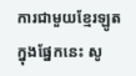ការជាមួយខ្មែរឡូតក្នុងផ្នែកនេះ សូ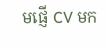មផ្ញើ CV មក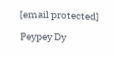[email protected]

Peypey Dy